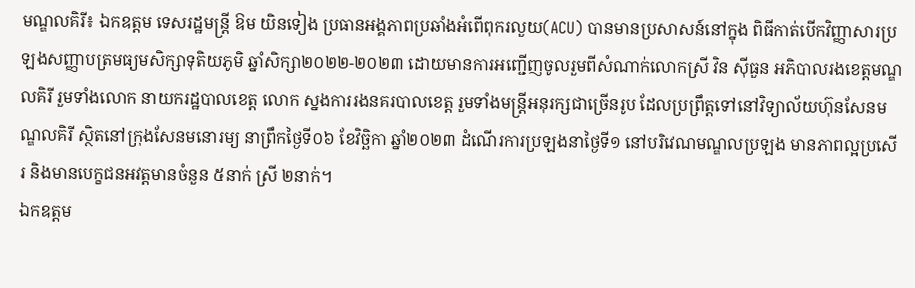មណ្ឌលគិរី៖ ឯកឧត្តម ទេសរដ្ឋមន្ត្រី ឱម យិនទៀង ប្រធានអង្គភាពប្រឆាំងអំពើពុករលួយ(ACU) បានមានប្រសាសន៍នៅក្នុង ពិធីកាត់បើកវិញ្ញាសារប្រឡងសញ្ញាបត្រមធ្យមសិក្សាទុតិយភូមិ ឆ្នាំសិក្សា២០២២-២០២៣ ដោយមានការអញ្ជើញចូលរួមពីសំណាក់លោកស្រី វិន ស៊ីធួន អភិបាលរងខេត្តមណ្ឌលគិរី រួមទាំងលោក នាយករដ្ឋបាលខេត្ត លោក ស្នងការរងនគរបាលខេត្ត រួមទាំងមន្រ្តីអនុរក្សជាច្រើនរូប ដែលប្រព្រឹត្តទៅនៅវិទ្យាល័យហ៊ុនសែនមណ្ឌលគិរី ស្ថិតនៅក្រុងសែនមនោរម្យ នាព្រឹកថ្ងៃទី០៦ ខែវិច្ឆិកា ឆ្នាំ២០២៣ ដំណើរការប្រឡងនាថ្ងៃទី១ នៅបរិវេណមណ្ឌលប្រឡង មានភាពល្អប្រសើរ និងមានបេក្ខជនអវត្តមានចំនួន ៥នាក់ ស្រី ២នាក់។
ឯកឧត្តម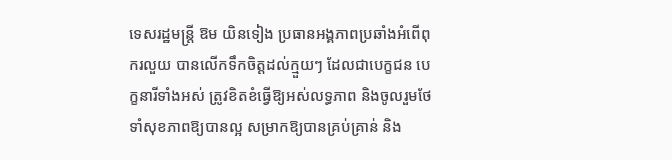ទេសរដ្ឋមន្ត្រី ឱម យិនទៀង ប្រធានអង្គភាពប្រឆាំងអំពើពុករលួយ បានលើកទឹកចិត្តដល់ក្មួយៗ ដែលជាបេក្ខជន បេក្ខនារីទាំងអស់ ត្រូវខិតខំធ្វើឱ្យអស់លទ្ធភាព និងចូលរួមថែទាំសុខភាពឱ្យបានល្អ សម្រាកឱ្យបានគ្រប់គ្រាន់ និង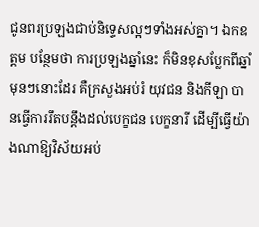ជូនពរប្រឡងជាប់និទ្ទេសល្អៗទាំងអស់គ្នា។ ឯកឧត្តម បន្ថែមថា ការប្រឡងឆ្នាំនេះ ក៏មិនខុសប្លែកពីឆ្នាំមុនៗនោះដែរ គឺក្រសួងអប់រំ យុវជន និងកីឡា បានធ្វើការរឹតបន្តឹងដល់បេក្ខជន បេក្ខនារី ដើម្បីធ្វើយ៉ាងណាឱ្យវិស័យអប់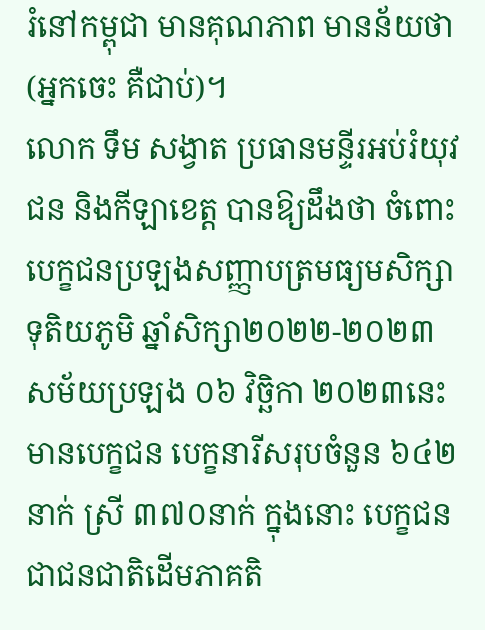រំនៅកម្ពុជា មានគុណភាព មានន័យថា (អ្នកចេះ គឺជាប់)។
លោក ទឹម សង្វាត ប្រធានមន្ទីរអប់រំយុវជន និងកីឡាខេត្ត បានឱ្យដឹងថា ចំពោះបេក្ខជនប្រឡងសញ្ញាបត្រមធ្យមសិក្សាទុតិយភូមិ ឆ្នាំសិក្សា២០២២-២០២៣ សម័យប្រឡង ០៦ វិច្ឆិកា ២០២៣នេះ មានបេក្ខជន បេក្ខនារីសរុបចំនួន ៦៤២នាក់ ស្រី ៣៧០នាក់ ក្នុងនោះ បេក្ខជន ជាជនជាតិដើមភាគតិ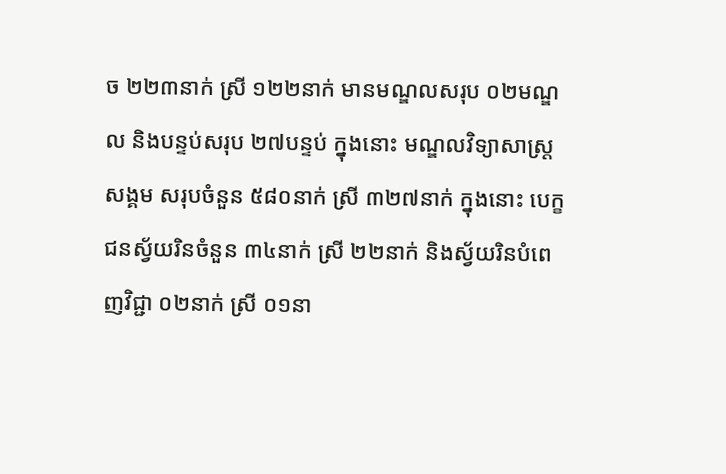ច ២២៣នាក់ ស្រី ១២២នាក់ មានមណ្ឌលសរុប ០២មណ្ឌល និងបន្ទប់សរុប ២៧បន្ទប់ ក្នុងនោះ មណ្ឌលវិទ្យាសាស្ត្រសង្គម សរុបចំនួន ៥៨០នាក់ ស្រី ៣២៧នាក់ ក្នុងនោះ បេក្ខជនស្វ័យរិនចំនួន ៣៤នាក់ ស្រី ២២នាក់ និងស្វ័យរិនបំពេញវិជ្ជា ០២នាក់ ស្រី ០១នា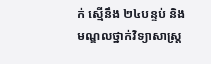ក់ ស្មើនឹង ២៤បន្ទប់ និងមណ្ឌលថ្នាក់វិទ្យាសាស្ត្រ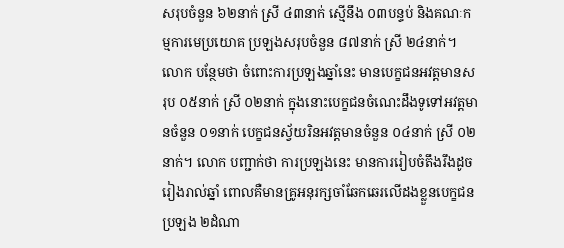សរុបចំនួន ៦២នាក់ ស្រី ៤៣នាក់ ស្មើនឹង ០៣បន្ទប់ និងគណៈកម្មការមេប្រយោគ ប្រឡងសរុបចំនួន ៨៧នាក់ ស្រី ២៤នាក់។ លោក បន្ថែមថា ចំពោះការប្រឡងឆ្នាំនេះ មានបេក្ខជនអវត្តមានសរុប ០៥នាក់ ស្រី ០២នាក់ ក្នុងនោះបេក្ខជនចំណេះដឹងទូទៅអវត្តមានចំនួន ០១នាក់ បេក្ខជនស្វ័យរិនអវត្តមានចំនួន ០៤នាក់ ស្រី ០២នាក់។ លោក បញ្ជាក់ថា ការប្រឡងនេះ មានការរៀបចំតឹងរឹងដូចរៀងរាល់ឆ្នាំ ពោលគឺមានគ្រូអនុរក្សចាំឆែកឆេរលើដងខ្លួនបេក្ខជនប្រឡង ២ដំណា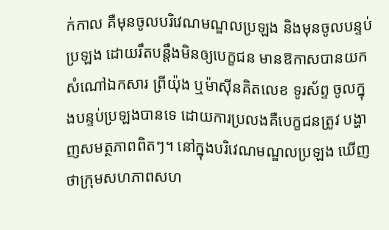ក់កាល គឺមុនចូលបរិវេណមណ្ឌលប្រឡង និងមុនចូលបន្ទប់ប្រឡង ដោយរឹតបន្តឹងមិនឲ្យបេក្ខជន មានឱកាសបានយកសំណៅឯកសារ ព្រីយ៉ុង ឬម៉ាស៊ីនគិតលេខ ទូរស័ព្ទ ចូលក្នុងបន្ទប់ប្រឡងបានទេ ដោយការប្រលងគឺបេក្ខជនត្រូវ បង្ហាញសមត្ថភាពពិតៗ។ នៅក្នុងបរិវេណមណ្ឌលប្រឡង ឃើញថាក្រុមសហភាពសហ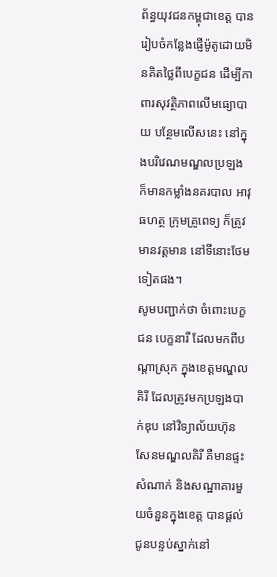ព័ន្ធយុវជនកម្ពុជាខេត្ត បានរៀបចំកន្លែងផ្ញើម៉ូតូដោយមិនគិតថ្លៃពីបេក្ខជន ដើម្បីកាពារសុវត្ថិភាពលើមធ្យោបាយ បន្ថែមលើសនេះ នៅក្នុងបរិវេណមណ្ឌលប្រឡង ក៏មានកម្លាំងនគរបាល អាវុធហត្ថ ក្រុមគ្រូពេទ្យ ក៏ត្រូវមានវត្តមាន នៅទីនោះថែមទៀតផង។
សូមបញ្ជាក់ថា ចំពោះបេក្ខជន បេក្ខនារី ដែលមកពីបណ្តាស្រុក ក្នុងខេត្តមណ្ឌលគិរី ដែលត្រូវមកប្រឡងបាក់ឌុប នៅវិទ្យាល័យហ៊ុនសែនមណ្ឌលគិរី គឺមានផ្ទះសំណាក់ និងសណ្ឋាគារមួយចំនួនក្នុងខេត្ត បានផ្តល់ជូនបន្ទប់ស្នាក់នៅ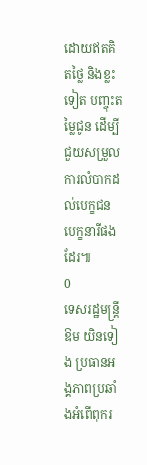ដោយឥតគិតថ្លៃ និងខ្លះទៀត បញ្ចុះតម្លៃជូន ដើម្បីជួយសម្រួលការលំបាកដល់បេក្ខជន បេក្ខនារីផងដែរ៕
0
ទេសរដ្ឋមន្ត្រី ឱម យិនទៀង ប្រធានអង្គភាពប្រឆាំងអំពើពុករ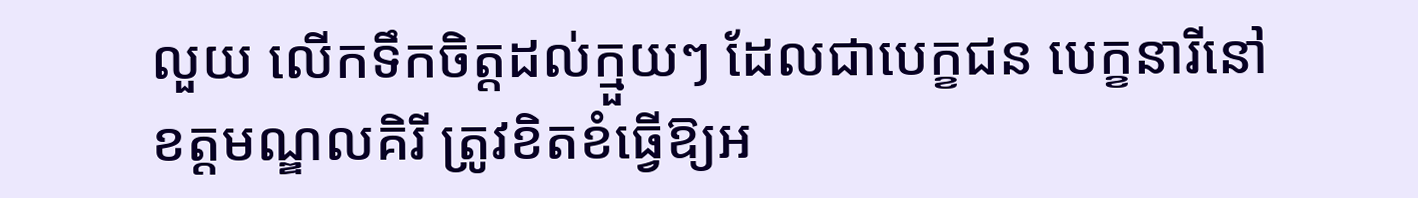លួយ លើកទឹកចិត្តដល់ក្មួយៗ ដែលជាបេក្ខជន បេក្ខនារីនៅខត្តមណ្ឌលគិរី ត្រូវខិតខំធ្វើឱ្យអ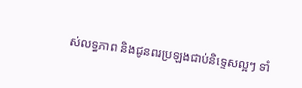ស់លទ្ធភាព និងជូនពរប្រឡងជាប់និទ្ទេសល្អៗ ទាំ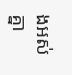ងអស់គ្នា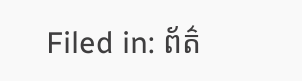Filed in: ព័ត៌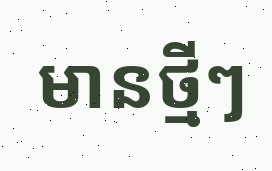មានថ្មីៗ